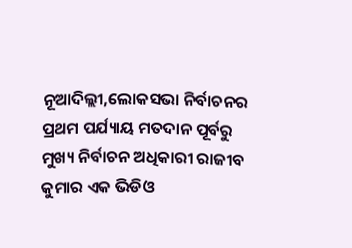ନୂଆଦିଲ୍ଲୀ,ଲୋକସଭା ନିର୍ବାଚନର ପ୍ରଥମ ପର୍ଯ୍ୟାୟ ମତଦାନ ପୂର୍ବରୁ ମୁଖ୍ୟ ନିର୍ବାଚନ ଅଧିକାରୀ ରାଜୀବ କୁମାର ଏକ ଭିଡିଓ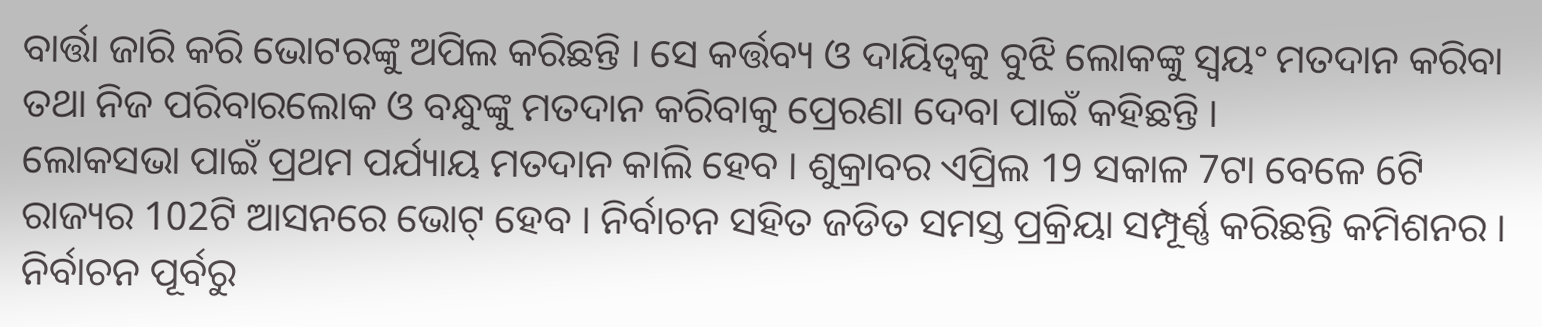ବାର୍ତ୍ତା ଜାରି କରି ଭୋଟରଙ୍କୁ ଅପିଲ କରିଛନ୍ତି । ସେ କର୍ତ୍ତବ୍ୟ ଓ ଦାୟିତ୍ୱକୁ ବୁଝି ଲୋକଙ୍କୁ ସ୍ୱୟଂ ମତଦାନ କରିବା ତଥା ନିଜ ପରିବାରଲୋକ ଓ ବନ୍ଧୁଙ୍କୁ ମତଦାନ କରିବାକୁ ପ୍ରେରଣା ଦେବା ପାଇଁ କହିଛନ୍ତି ।
ଲୋକସଭା ପାଇଁ ପ୍ରଥମ ପର୍ଯ୍ୟାୟ ମତଦାନ କାଲି ହେବ । ଶୁକ୍ରାବର ଏପ୍ରିଲ 19 ସକାଳ 7ଟା ବେଳେ 6ଟି ରାଜ୍ୟର 102ଟି ଆସନରେ ଭୋଟ୍ ହେବ । ନିର୍ବାଚନ ସହିତ ଜଡିତ ସମସ୍ତ ପ୍ରକ୍ରିୟା ସମ୍ପୂର୍ଣ୍ଣ କରିଛନ୍ତି କମିଶନର ।
ନିର୍ବାଚନ ପୂର୍ବରୁ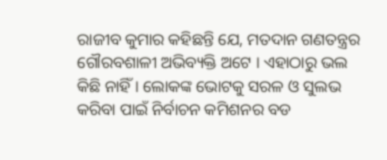ରାଜୀବ କୁମାର କହିଛନ୍ତି ଯେ, ମତଦାନ ଗଣତନ୍ତ୍ରର ଗୌରବଶାଳୀ ଅଭିବ୍ୟକ୍ତି ଅଟେ । ଏହାଠାରୁ ଭଲ କିଛି ନାହିଁ । ଲୋକଙ୍କ ଭୋଟକୁ ସରଳ ଓ ସୁଲଭ କରିବା ପାଇଁ ନିର୍ବାଚନ କମିଶନର ବଡ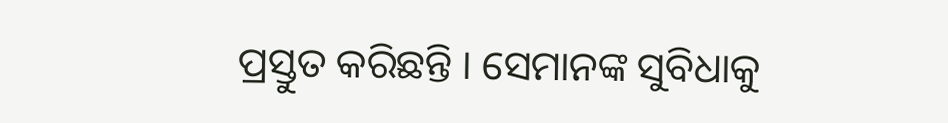ପ୍ରସ୍ତୁତ କରିଛନ୍ତି । ସେମାନଙ୍କ ସୁବିଧାକୁ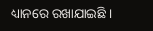ଧ୍ୟାନରେ ରଖାଯାଇଛି ।